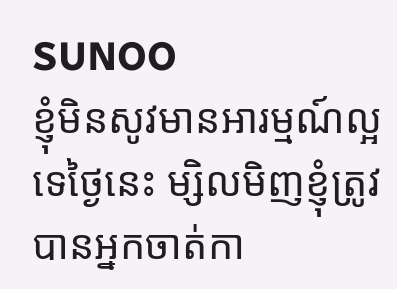SUNOO
ខ្ញុំមិនសូវមានអារម្មណ៍ល្អទេថ្ងៃនេះ ម្សិលមិញខ្ញុំត្រូវបានអ្នកចាត់កា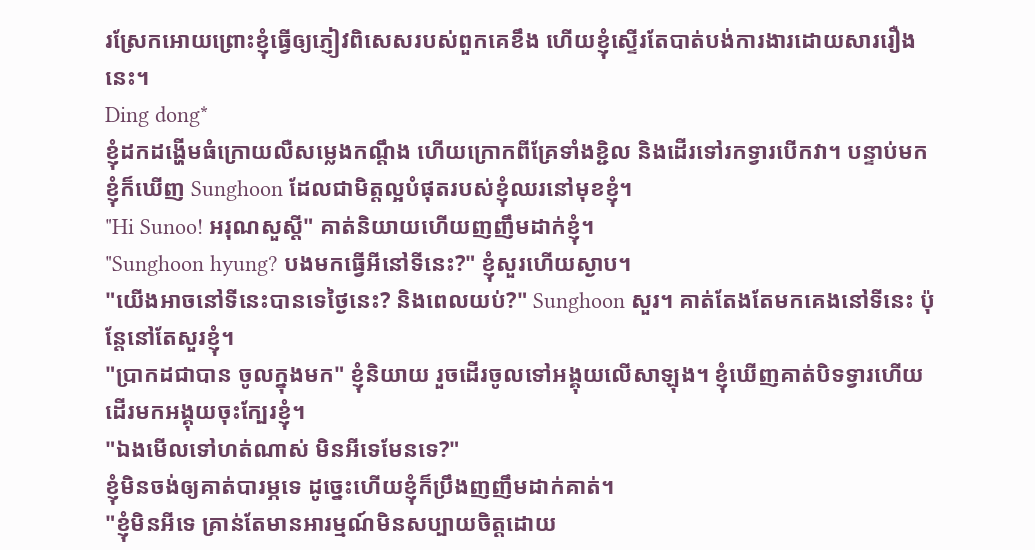រស្រែកអោយព្រោះខ្ញុំធ្វើឲ្យភ្ញៀវពិសេសរបស់ពួកគេខឹង ហើយខ្ញុំស្ទើរតែបាត់បង់ការងារដោយសាររឿងនេះ។
Ding dong*
ខ្ញុំដកដង្ហើមធំក្រោយលឺសម្លេងកណ្ដឹង ហើយក្រោកពីគ្រែទាំងខ្ជិល និងដើរទៅរកទ្វារបើកវា។ បន្ទាប់មក ខ្ញុំក៏ឃើញ Sunghoon ដែលជាមិត្តល្អបំផុតរបស់ខ្ញុំឈរនៅមុខខ្ញុំ។
"Hi Sunoo! អរុណសួស្តី" គាត់និយាយហើយញញឹមដាក់ខ្ញុំ។
"Sunghoon hyung? បងមកធ្វើអីនៅទីនេះ?" ខ្ញុំសួរហើយស្ងាប។
"យើងអាចនៅទីនេះបានទេថ្ងៃនេះ? និងពេលយប់?" Sunghoon សួរ។ គាត់តែងតែមកគេងនៅទីនេះ ប៉ុន្តែនៅតែសួរខ្ញុំ។
"ប្រាកដជាបាន ចូលក្នុងមក" ខ្ញុំនិយាយ រួចដើរចូលទៅអង្គុយលើសាឡុង។ ខ្ញុំឃើញគាត់បិទទ្វារហើយដើរមកអង្គុយចុះក្បែរខ្ញុំ។
"ឯងមើលទៅហត់ណាស់ មិនអីទេមែនទេ?"
ខ្ញុំមិនចង់ឲ្យគាត់បារម្ភទេ ដូច្នេះហើយខ្ញុំក៏ប្រឹងញញឹមដាក់គាត់។
"ខ្ញុំមិនអីទេ គ្រាន់តែមានអារម្មណ៍មិនសប្បាយចិត្តដោយ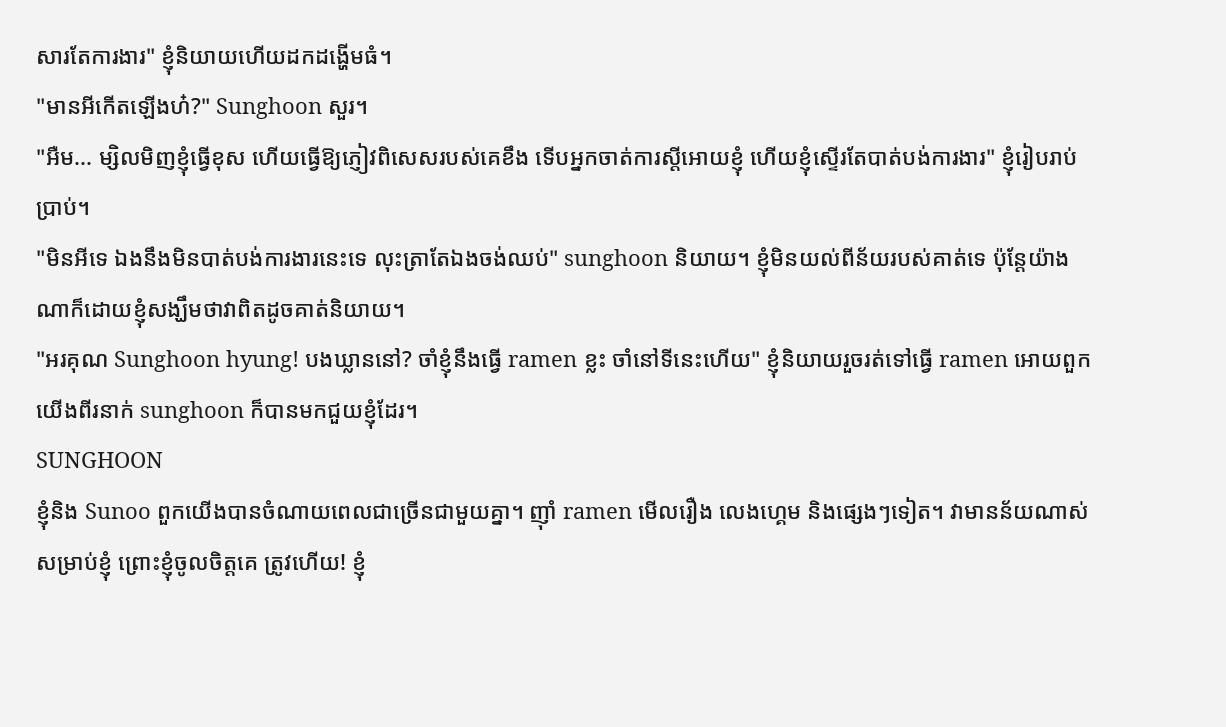សារតែការងារ" ខ្ញុំនិយាយហើយដកដង្ហើមធំ។
"មានអីកើតឡើងហ៎?" Sunghoon សួរ។
"អឺម... ម្សិលមិញខ្ញុំធ្វើខុស ហើយធ្វើឱ្យភ្ញៀវពិសេសរបស់គេខឹង ទើបអ្នកចាត់ការស្ដីអោយខ្ញុំ ហើយខ្ញុំស្ទើរតែបាត់បង់ការងារ" ខ្ញុំរៀបរាប់ប្រាប់។
"មិនអីទេ ឯងនឹងមិនបាត់បង់ការងារនេះទេ លុះត្រាតែឯងចង់ឈប់" sunghoon និយាយ។ ខ្ញុំមិនយល់ពីន័យរបស់គាត់ទេ ប៉ុន្តែយ៉ាងណាក៏ដោយខ្ញុំសង្ឃឹមថាវាពិតដូចគាត់និយាយ។
"អរគុណ Sunghoon hyung! បងឃ្លាននៅ? ចាំខ្ញុំនឹងធ្វើ ramen ខ្លះ ចាំនៅទីនេះហើយ" ខ្ញុំនិយាយរួចរត់ទៅធ្វើ ramen អោយពួកយើងពីរនាក់ sunghoon ក៏បានមកជួយខ្ញុំដែរ។
SUNGHOON
ខ្ញុំនិង Sunoo ពួកយើងបានចំណាយពេលជាច្រើនជាមួយគ្នា។ ញ៉ាំ ramen មើលរឿង លេងហ្គេម និងផ្សេងៗទៀត។ វាមានន័យណាស់សម្រាប់ខ្ញុំ ព្រោះខ្ញុំចូលចិត្តគេ ត្រូវហើយ! ខ្ញុំ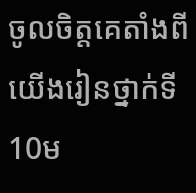ចូលចិត្តគេតាំងពីយើងរៀនថ្នាក់ទី10ម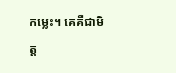កម្លេះ។ គេគឺជាមិត្ត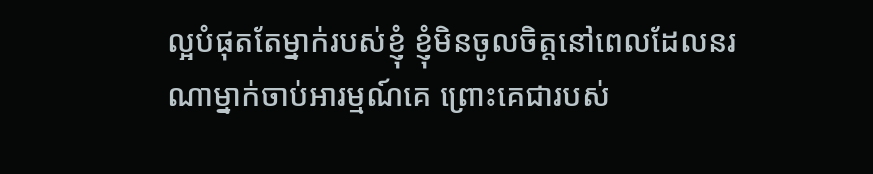ល្អបំផុតតែម្នាក់របស់ខ្ញុំ ខ្ញុំមិនចូលចិត្តនៅពេលដែលនរណាម្នាក់ចាប់អារម្មណ៍គេ ព្រោះគេជារបស់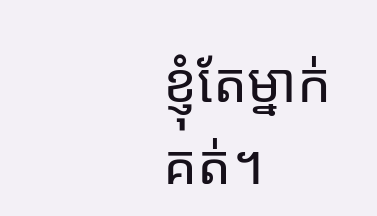ខ្ញុំតែម្នាក់គត់។